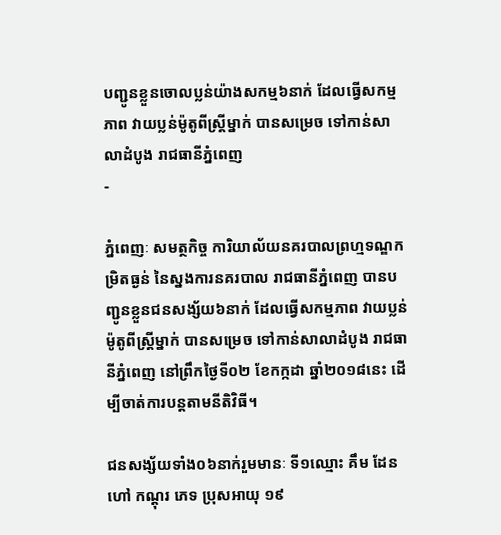បញ្ជូនខ្លួនចោលប្លន់យ៉ាងសកម្ម៦នាក់ ដែលធ្វើសកម្មភាព វាយប្លន់ម៉ូតូពីស្ដ្រីម្នាក់ បានសម្រេច ទៅកាន់សាលាដំបូង រាជធានីភ្នំពេញ
-

ភ្នំពេញៈ សមត្ថកិច្ច ការិយាល័យនគរបាលព្រហ្មទណ្ឌកម្រិតធ្ងន់ នៃស្នងការនគរបាល រាជធានីភ្នំពេញ បានបញ្ជូនខ្លួនជនសង្ស័យ៦នាក់ ដែលធ្វើសកម្មភាព វាយប្លន់ម៉ូតូពីស្ដ្រីម្នាក់ បានសម្រេច ទៅកាន់សាលាដំបូង រាជធានីភ្នំពេញ នៅព្រឹកថ្ងៃទី០២ ខែកក្កដា ឆ្នាំ២០១៨នេះ ដើម្បីចាត់ការបន្ដតាមនីតិវិធី។

ជនសង្ស័យទាំង០៦នាក់រួមមានៈ ទី១ឈ្មោះ គឹម ដែន ហៅ កណ្តុរ ភេទ ប្រុសអាយុ ១៩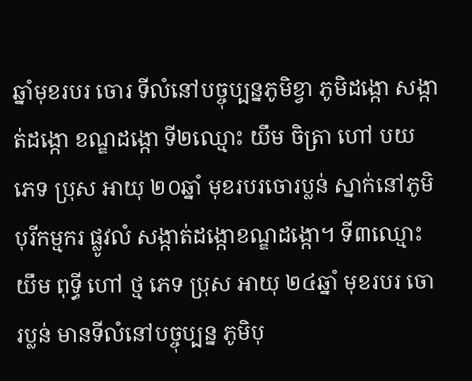ឆ្នាំមុខរបរ ចោរ ទីលំនៅបច្ចុប្បន្នភូមិខ្វា ភូមិដង្កោ សង្កាត់ដង្កោ ខណ្ឌដង្កោ ទី២ឈ្មោះ យឹម ចិត្រា ហៅ បយ ភេទ ប្រុស អាយុ ២០ឆ្នាំ មុខរបរចោរប្លន់ ស្នាក់នៅភូមិបុរីកម្មករ ផ្លូវលំ សង្កាត់ដង្កោខណ្ឌដង្កោ។ ទី៣ឈ្មោះ យឹម ពុទ្ធី ហៅ ថ្ម ភេទ ប្រុស អាយុ ២៤ឆ្នាំ មុខរបរ ចោរប្លន់ មានទីលំនៅបច្ចុប្បន្ន ភូមិបុ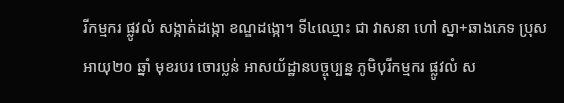រីកម្មករ ផ្លូវលំ សង្កាត់ដង្កោ ខណ្ឌដង្កោ។ ទី៤ឈ្មោះ ជា វាសនា ហៅ ស្នា+ឆាងភេទ ប្រុស អាយុ២០ ឆ្នាំ មុខរបរ ចោរប្លន់ អាសយ័ដ្ឋានបច្ចុប្បន្ន ភូមិបុរីកម្មករ ផ្លូវលំ ស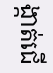ង្កាត់ជើ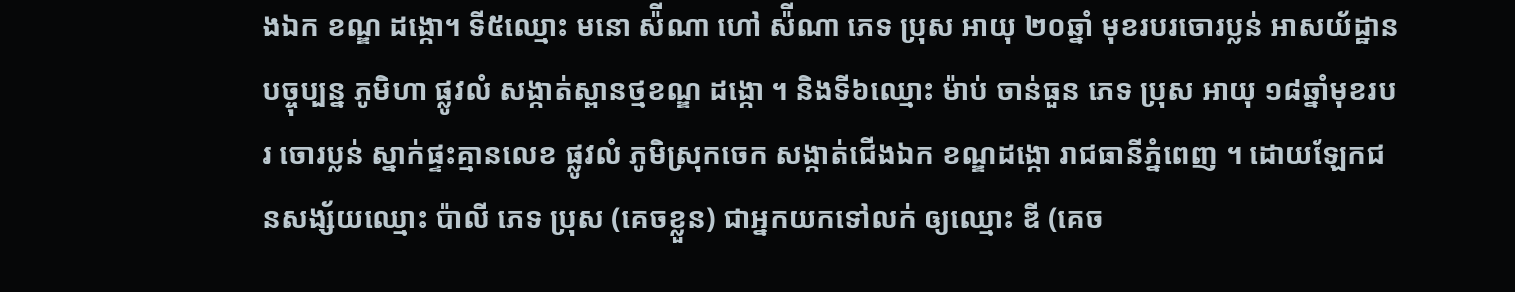ងឯក ខណ្ឌ ដង្កោ។ ទី៥ឈ្មោះ មនោ ស៉ីណា ហៅ ស៉ីណា ភេទ ប្រុស អាយុ ២០ឆ្នាំ មុខរបរចោរប្លន់ អាសយ័ដ្ឋានបច្ចុប្បន្ន ភូមិហា ផ្លូវលំ សង្កាត់ស្ពានថ្មខណ្ឌ ដង្កោ ។ និងទី៦ឈ្មោះ ម៉ាប់ ចាន់ធួន ភេទ ប្រុស អាយុ ១៨ឆ្នាំមុខរបរ ចោរប្លន់ ស្នាក់ផ្ទះគ្មានលេខ ផ្លូវលំ ភូមិស្រុកចេក សង្កាត់ជើងឯក ខណ្ឌដង្កោ រាជធានីភ្នំពេញ ។ ដោយឡែកជនសង្ស័យឈ្មោះ ប៉ាលី ភេទ ប្រុស (គេចខ្លួន) ជាអ្នកយកទៅលក់ ឲ្យឈ្មោះ ឌី (គេច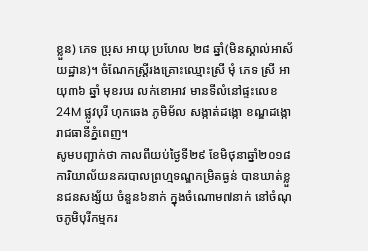ខ្លួន) ភេទ ប្រុស អាយុ ប្រហែល ២៨ ឆ្នាំ(មិនស្គាល់អាស័យដ្ឋាន)។ ចំណែកស្ដ្រីរងគ្រោះឈ្មោះស្រី មុំ ភេទ ស្រី អាយុ៣៦ ឆ្នាំ មុខរបរ លក់ខោអាវ មានទីលំនៅផ្ទះលេខ 24M ផ្លូវបុរី ហុកឆេង ភូមិម័ល សង្កាត់ដង្កោ ខណ្ឌដង្កោ រាជធានីភ្នំពេញ។
សូមបញ្ជាក់ថា កាលពីយប់ថ្ងៃទី២៩ ខែមិថុនាឆ្នាំ២០១៨ ការិយាល័យនគរបាលព្រហ្មទណ្ឌកម្រិតធ្ងន់ បានឃាត់ខ្លួនជនសង្ស័យ ចំនួន៦នាក់ ក្នុងចំណោម៧នាក់ នៅចំណុចភូមិបុរីកម្មករ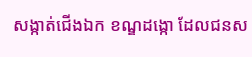សង្កាត់ជើងឯក ខណ្ឌដង្កោ ដែលជនស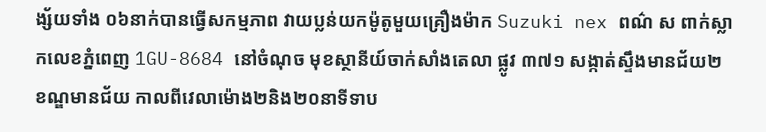ង្ស័យទាំង ០៦នាក់បានធ្វើសកម្មភាព វាយប្លន់យកម៉ូតូមួយគ្រឿងម៉ាក Suzuki nex ពណ៌ ស ពាក់ស្លាកលេខភ្នំពេញ 1GU-8684 នៅចំណុច មុខស្ថានីយ៍ចាក់សាំងតេលា ផ្លូវ ៣៧១ សង្កាត់ស្ទឹងមានជ័យ២ ខណ្ឌមានជ័យ កាលពីវេលាម៉ោង២និង២០នាទីទាប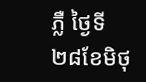ភ្លឺ ថ្ងៃទី២៨ខែមិថុ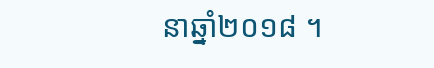នាឆ្នាំ២០១៨ ។